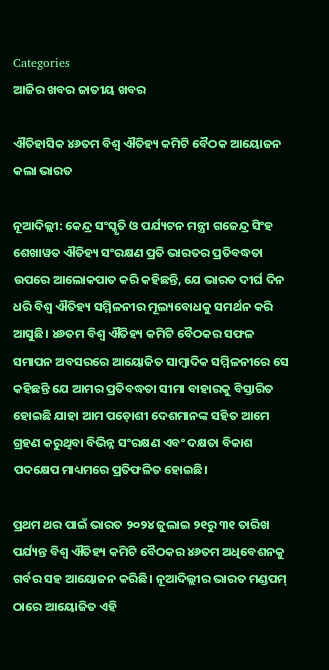Categories
ଆଜିର ଖବର ଜାତୀୟ ଖବର

ଐତିହାସିକ ୪୬ତମ ବିଶ୍ୱ ଐତିହ୍ୟ କମିଟି ବୈଠକ ଆୟୋଜନ କଲା ଭାରତ

ନୂଆଦିଲ୍ଲୀ: କେନ୍ଦ୍ର ସଂସ୍କୃତି ଓ ପର୍ଯ୍ୟଟନ ମନ୍ତ୍ରୀ ଗଜେନ୍ଦ୍ର ସିଂହ ଶେଖାୱତ ଐତିହ୍ୟ ସଂରକ୍ଷଣ ପ୍ରତି ଭାରତର ପ୍ରତିବଦ୍ଧତା ଉପରେ ଆଲୋକପାତ କରି କହିଛନ୍ତି, ଯେ ଭାରତ ଦୀର୍ଘ ଦିନ ଧରି ବିଶ୍ୱ ଐତିହ୍ୟ ସମ୍ମିଳନୀର ମୂଲ୍ୟବୋଧକୁ ସମର୍ଥନ କରି ଆସୁଛି। ୪୬ତମ ବିଶ୍ୱ ଐତିହ୍ୟ କମିଟି ବୈଠକର ସଫଳ ସମାପନ ଅବସରରେ ଆୟୋଜିତ ସାମ୍ବାଦିକ ସମ୍ମିଳନୀରେ ସେ କହିଛନ୍ତି ଯେ ଆମର ପ୍ରତିବଦ୍ଧତା ସୀମା ବାହାରକୁ ବିସ୍ତାରିତ ହୋଇଛି ଯାହା ଆମ ପଡ଼ୋଶୀ ଦେଶମାନଙ୍କ ସହିତ ଆମେ ଗ୍ରହଣ କରୁଥିବା ବିଭିନ୍ନ ସଂରକ୍ଷଣ ଏବଂ ଦକ୍ଷତା ବିକାଶ ପଦକ୍ଷେପ ମାଧ୍ୟମରେ ପ୍ରତିଫଳିତ ହୋଇଛି।

ପ୍ରଥମ ଥର ପାଇଁ ଭାରତ ୨୦୨୪ ଜୁଲାଇ ୨୧ରୁ ୩୧ ତାରିଖ ପର୍ଯ୍ୟନ୍ତ ବିଶ୍ୱ ଐତିହ୍ୟ କମିଟି ବୈଠକର ୪୬ତମ ଅଧିବେଶନକୁ ଗର୍ବର ସହ ଆୟୋଜନ କରିଛି। ନୂଆଦିଲ୍ଲୀର ଭାରତ ମଣ୍ଡପମ୍ ଠାରେ ଆୟୋଜିତ ଏହି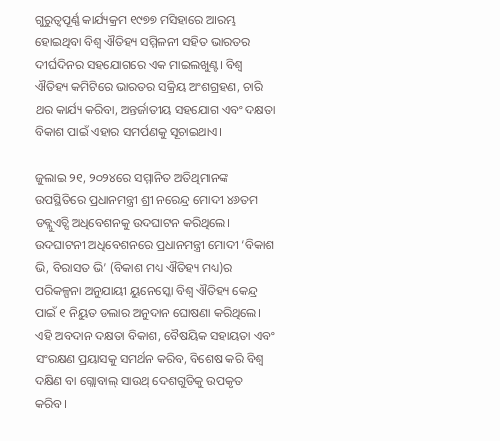ଗୁରୁତ୍ୱପୂର୍ଣ୍ଣ କାର୍ଯ୍ୟକ୍ରମ ୧୯୭୭ ମସିହାରେ ଆରମ୍ଭ ହୋଇଥିବା ବିଶ୍ୱ ଐତିହ୍ୟ ସମ୍ମିଳନୀ ସହିତ ଭାରତର ଦୀର୍ଘଦିନର ସହଯୋଗରେ ଏକ ମାଇଲଖୁଣ୍ଟ। ବିଶ୍ୱ ଐତିହ୍ୟ କମିଟିରେ ଭାରତର ସକ୍ରିୟ ଅଂଶଗ୍ରହଣ, ଚାରି ଥର କାର୍ଯ୍ୟ କରିବା, ଅନ୍ତର୍ଜାତୀୟ ସହଯୋଗ ଏବଂ ଦକ୍ଷତା ବିକାଶ ପାଇଁ ଏହାର ସମର୍ପଣକୁ ସୂଚାଇଥାଏ।

ଜୁଲାଇ ୨୧, ୨୦୨୪ରେ ସମ୍ମାନିତ ଅତିଥିମାନଙ୍କ ଉପସ୍ଥିତିରେ ପ୍ରଧାନମନ୍ତ୍ରୀ ଶ୍ରୀ ନରେନ୍ଦ୍ର ମୋଦୀ ୪୬ତମ ଡବ୍ଲୁଏଚ୍ସି ଅଧିବେଶନକୁ ଉଦଘାଟନ କରିଥିଲେ। ଉଦଘାଟନୀ ଅଧିବେଶନରେ ପ୍ରଧାନମନ୍ତ୍ରୀ ମୋଦୀ ‘ବିକାଶ ଭି, ବିରାସତ ଭି’ (ବିକାଶ ମଧ୍ୟ ଐତିହ୍ୟ ମଧ୍ୟ)ର ପରିକଳ୍ପନା ଅନୁଯାୟୀ ୟୁନେସ୍କୋ ବିଶ୍ୱ ଐତିହ୍ୟ କେନ୍ଦ୍ର ପାଇଁ ୧ ନିୟୁତ ଡଲାର ଅନୁଦାନ ଘୋଷଣା କରିଥିଲେ। ଏହି ଅବଦାନ ଦକ୍ଷତା ବିକାଶ, ବୈଷୟିକ ସହାୟତା ଏବଂ ସଂରକ୍ଷଣ ପ୍ରୟାସକୁ ସମର୍ଥନ କରିବ, ବିଶେଷ କରି ବିଶ୍ୱ ଦକ୍ଷିଣ ବା ଗ୍ଲୋବାଲ୍‌ ସାଉଥ୍‌ ଦେଶଗୁଡିକୁ ଉପକୃତ କରିବ।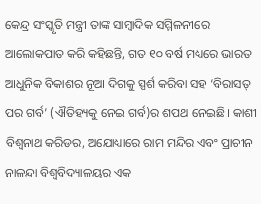କେନ୍ଦ୍ର ସଂସ୍କୃତି ମନ୍ତ୍ରୀ ତାଙ୍କ ସାମ୍ବାଦିକ ସମ୍ମିଳନୀରେ ଆଲୋକପାତ କରି କହିଛନ୍ତି, ଗତ ୧୦ ବର୍ଷ ମଧ୍ୟରେ ଭାରତ ଆଧୁନିକ ବିକାଶର ନୂଆ ଦିଗକୁ ସ୍ପର୍ଶ କରିବା ସହ ‘ବିରାସତ୍‌ ପର ଗର୍ବ’ (ଐତିହ୍ୟକୁ ନେଇ ଗର୍ବ)ର ଶପଥ ନେଇଛି। କାଶୀ ବିଶ୍ୱନାଥ କରିଡର, ଅଯୋଧ୍ୟାରେ ରାମ ମନ୍ଦିର ଏବଂ ପ୍ରାଚୀନ ନାଳନ୍ଦା ବିଶ୍ୱବିଦ୍ୟାଳୟର ଏକ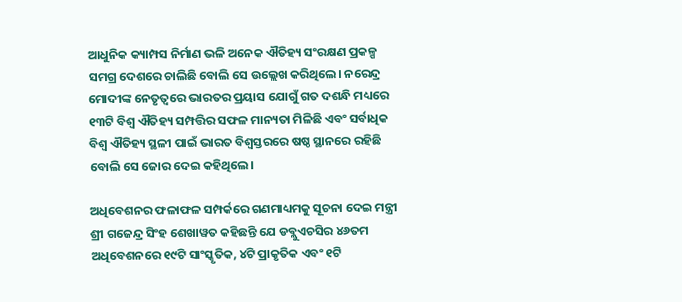ଆଧୁନିକ କ୍ୟାମ୍ପସ ନିର୍ମାଣ ଭଳି ଅନେକ ଐତିହ୍ୟ ସଂରକ୍ଷଣ ପ୍ରକଳ୍ପ ସମଗ୍ର ଦେଶରେ ଚାଲିଛି ବୋଲି ସେ ଉଲ୍ଲେଖ କରିଥିଲେ। ନରେନ୍ଦ୍ର ମୋଦୀଙ୍କ ନେତୃତ୍ୱରେ ଭାରତର ପ୍ରୟାସ ଯୋଗୁଁ ଗତ ଦଶନ୍ଧି ମଧ୍ୟରେ ୧୩ଟି ବିଶ୍ୱ ଐତିହ୍ୟ ସମ୍ପତ୍ତିର ସଫଳ ମାନ୍ୟତା ମିଳିଛି ଏବଂ ସର୍ବାଧିକ ବିଶ୍ୱ ଐତିହ୍ୟ ସ୍ଥଳୀ ପାଇଁ ଭାରତ ବିଶ୍ୱସ୍ତରରେ ଷଷ୍ଠ ସ୍ଥାନରେ ରହିଛି ବୋଲି ସେ ଜୋର ଦେଇ କହିଥିଲେ।

ଅଧିବେଶନର ଫଳାଫଳ ସମ୍ପର୍କରେ ଗଣମାଧ୍ୟମକୁ ସୂଚନା ଦେଇ ମନ୍ତ୍ରୀ ଶ୍ରୀ ଗଜେନ୍ଦ୍ର ସିଂହ ଶେଖାୱତ କହିଛନ୍ତି ଯେ ଡବ୍ଲୁଏଚସିର ୪୬ତମ ଅଧିବେଶନରେ ୧୯ଟି ସାଂସ୍କୃତିକ, ୪ଟି ପ୍ରାକୃତିକ ଏବଂ ୧ଟି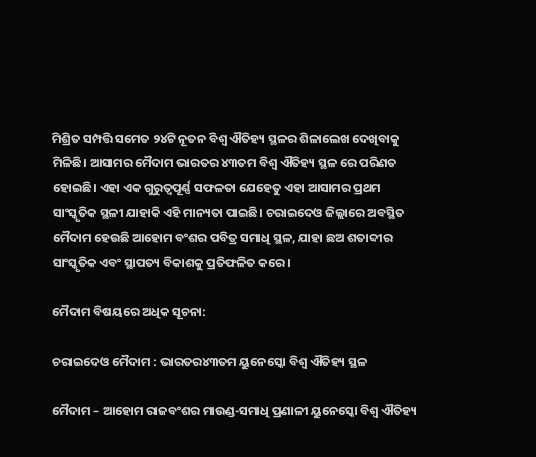ମିଶ୍ରିତ ସମ୍ପତ୍ତି ସମେତ ୨୪ଟି ନୂତନ ବିଶ୍ୱ ଐତିହ୍ୟ ସ୍ଥଳର ଶିଳାଲେଖ ଦେଖିବାକୁ ମିଳିଛି। ଆସାମର ମୈଦାମ ଭାରତର ୪୩ତମ ବିଶ୍ୱ ଐତିହ୍ୟ ସ୍ଥଳ ରେ ପରିଣତ ହୋଇଛି। ଏହା ଏକ ଗୁରୁତ୍ୱପୂର୍ଣ୍ଣ ସଫଳତା ଯେହେତୁ ଏହା ଆସାମର ପ୍ରଥମ ସାଂସ୍କୃତିକ ସ୍ଥଳୀ ଯାହାକି ଏହି ମାନ୍ୟତା ପାଇଛି। ଚରାଇଦେଓ ଜିଲ୍ଲାରେ ଅବସ୍ଥିତ ମୈଦାମ ହେଉଛି ଆହୋମ ବଂଶର ପବିତ୍ର ସମାଧି ସ୍ଥଳ, ଯାହା ଛଅ ଶତାବ୍ଦୀର ସାଂସ୍କୃତିକ ଏବଂ ସ୍ଥାପତ୍ୟ ବିକାଶକୁ ପ୍ରତିଫଳିତ କରେ।

ମୈଦାମ ବିଷୟରେ ଅଧିକ ସୂଚନା:

ଚରାଇଦେଓ ମୈଦାମ : ଭାରତର୪୩ତମ ୟୁନେସ୍କୋ ବିଶ୍ୱ ଐତିହ୍ୟ ସ୍ଥଳ

ମୈଦାମ – ଆହୋମ ରାଜବଂଶର ମାଉଣ୍ଡ-ସମାଧି ପ୍ରଣାଳୀ ୟୁନେସ୍କୋ ବିଶ୍ୱ ଐତିହ୍ୟ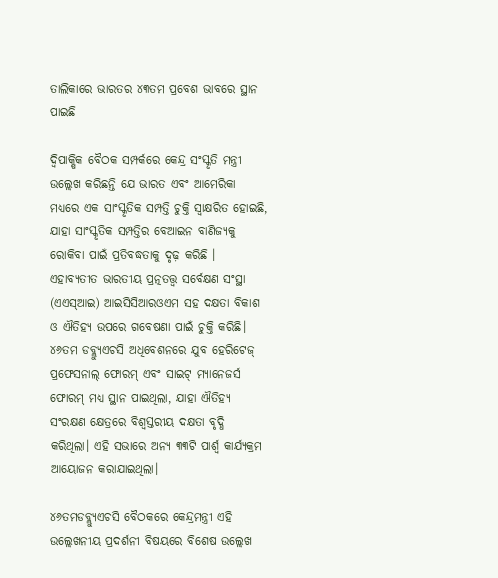ତାଲିକାରେ ଭାରତର ୪୩ତମ ପ୍ରବେଶ ଭାବରେ ସ୍ଥାନ ପାଇଛି

ଦ୍ୱିପାକ୍ଷିକ ବୈଠକ ସମ୍ପର୍କରେ କେନ୍ଦ୍ର ସଂସ୍କୃତି ମନ୍ତ୍ରୀ ଉଲ୍ଲେଖ କରିଛନ୍ତି ଯେ ଭାରତ ଏବଂ ଆମେରିକା ମଧ୍ୟରେ ଏକ ସାଂସ୍କୃତିକ ସମ୍ପତ୍ତି ଚୁକ୍ତି ସ୍ୱାକ୍ଷରିତ ହୋଇଛି, ଯାହା ସାଂସ୍କୃତିକ ସମ୍ପତ୍ତିର ବେଆଇନ ବାଣିଜ୍ୟକୁ ରୋକିବା ପାଇଁ ପ୍ରତିବଦ୍ଧତାକୁ ଦୃଢ଼ କରିଛି । ଏହାବ୍ୟତୀତ ଭାରତୀୟ ପ୍ରତ୍ନତତ୍ତ୍ୱ ସର୍ବେକ୍ଷଣ ସଂସ୍ଥା (ଏଏସ୍ଆଇ) ଆଇସିସିଆରଓଏମ ସହ ଦକ୍ଷତା ବିକାଶ ଓ ଐତିହ୍ୟ ଉପରେ ଗବେଷଣା ପାଇଁ ଚୁକ୍ତି କରିଛି। ୪୬ତମ ଡବ୍ଲ୍ୟୁଏଚସି ଅଧିବେଶନରେ ଯୁବ ହେରିଟେଜ୍ ପ୍ରଫେସନାଲ୍ ଫୋରମ୍ ଏବଂ ସାଇଟ୍ ମ୍ୟାନେଜର୍ସ ଫୋରମ୍ ମଧ୍ୟ ସ୍ଥାନ ପାଇଥିଲା, ଯାହା ଐତିହ୍ୟ ସଂରକ୍ଷଣ କ୍ଷେତ୍ରରେ ବିଶ୍ୱସ୍ତରୀୟ ଦକ୍ଷତା ବୃଦ୍ଧି କରିଥିଲା। ଏହି ସଭାରେ ଅନ୍ୟ ୩୩ଟି ପାର୍ଶ୍ୱ କାର୍ଯ୍ୟକ୍ରମ ଆୟୋଜନ କରାଯାଇଥିଲା।

୪୬ତମଡବ୍ଲ୍ୟୁଏଚସି ବୈଠକରେ କେନ୍ଦ୍ରମନ୍ତ୍ରୀ ଏହି ଉଲ୍ଲେଖନୀୟ ପ୍ରଦର୍ଶନୀ ବିଷୟରେ ବିଶେଷ ଉଲ୍ଲେଖ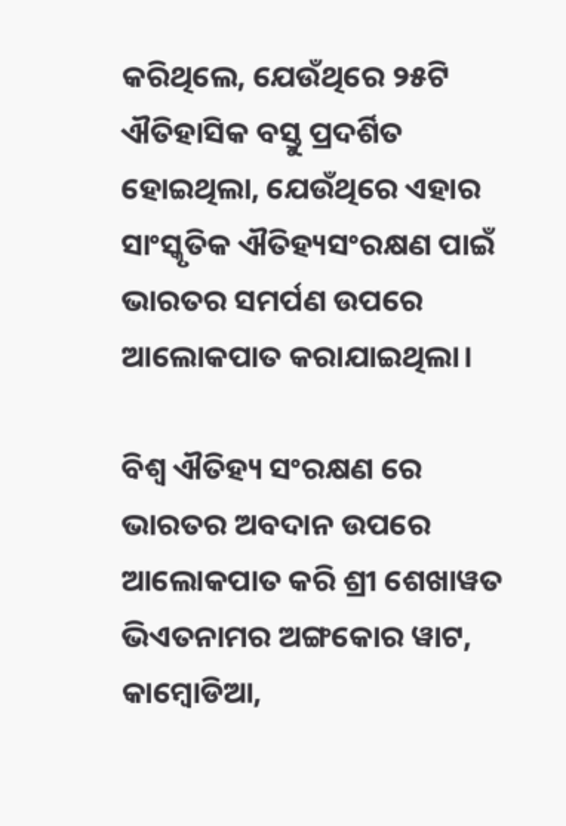କରିଥିଲେ, ଯେଉଁଥିରେ ୨୫ଟି ଐତିହାସିକ ବସ୍ତୁ ପ୍ରଦର୍ଶିତ ହୋଇଥିଲା, ଯେଉଁଥିରେ ଏହାର ସାଂସ୍କୃତିକ ଐତିହ୍ୟସଂରକ୍ଷଣ ପାଇଁ ଭାରତର ସମର୍ପଣ ଉପରେ ଆଲୋକପାତ କରାଯାଇଥିଲା।

ବିଶ୍ୱ ଐତିହ୍ୟ ସଂରକ୍ଷଣ ରେ ଭାରତର ଅବଦାନ ଉପରେ ଆଲୋକପାତ କରି ଶ୍ରୀ ଶେଖାୱତ ଭିଏତନାମର ଅଙ୍ଗକୋର ୱାଟ, କାମ୍ବୋଡିଆ,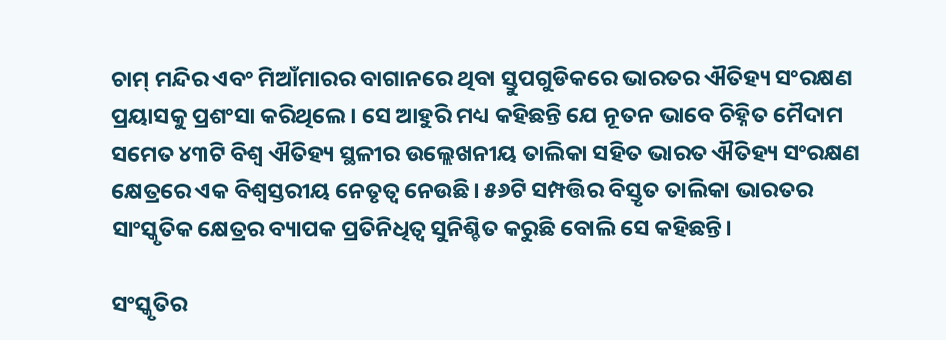ଚାମ୍ ମନ୍ଦିର ଏବଂ ମିଆଁମାରର ବାଗାନରେ ଥିବା ସ୍ତୁପଗୁଡିକରେ ଭାରତର ଐତିହ୍ୟ ସଂରକ୍ଷଣ ପ୍ରୟାସକୁ ପ୍ରଶଂସା କରିଥିଲେ । ସେ ଆହୁରି ମଧ୍ୟ କହିଛନ୍ତି ଯେ ନୂତନ ଭାବେ ଚିହ୍ନିତ ମୈଦାମ ସମେତ ୪୩ଟି ବିଶ୍ୱ ଐତିହ୍ୟ ସ୍ଥଳୀର ଉଲ୍ଲେଖନୀୟ ତାଲିକା ସହିତ ଭାରତ ଐତିହ୍ୟ ସଂରକ୍ଷଣ କ୍ଷେତ୍ରରେ ଏକ ବିଶ୍ୱସ୍ତରୀୟ ନେତୃତ୍ୱ ନେଉଛି। ୫୬ଟି ସମ୍ପତ୍ତିର ବିସ୍ତୃତ ତାଲିକା ଭାରତର ସାଂସ୍କୃତିକ କ୍ଷେତ୍ରର ବ୍ୟାପକ ପ୍ରତିନିଧିତ୍ୱ ସୁନିଶ୍ଚିତ କରୁଛି ବୋଲି ସେ କହିଛନ୍ତି।

ସଂସ୍କୃତିର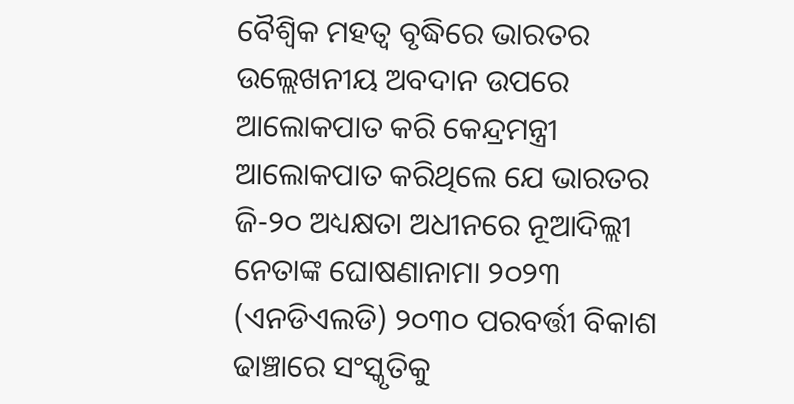ବୈଶ୍ୱିକ ମହତ୍ୱ ବୃଦ୍ଧିରେ ଭାରତର ଉଲ୍ଲେଖନୀୟ ଅବଦାନ ଉପରେ ଆଲୋକପାତ କରି କେନ୍ଦ୍ରମନ୍ତ୍ରୀ ଆଲୋକପାତ କରିଥିଲେ ଯେ ଭାରତର ଜି-୨୦ ଅଧ୍ୟକ୍ଷତା ଅଧୀନରେ ନୂଆଦିଲ୍ଲୀ ନେତାଙ୍କ ଘୋଷଣାନାମା ୨୦୨୩ (ଏନଡିଏଲଡି) ୨୦୩୦ ପରବର୍ତ୍ତୀ ବିକାଶ ଢାଞ୍ଚାରେ ସଂସ୍କୃତିକୁ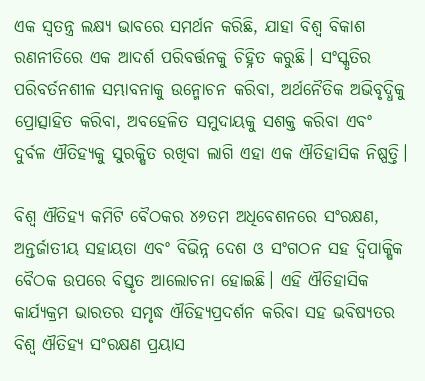ଏକ ସ୍ବତନ୍ତ୍ର ଲକ୍ଷ୍ୟ ଭାବରେ ସମର୍ଥନ କରିଛି, ଯାହା ବିଶ୍ୱ ବିକାଶ ରଣନୀତିରେ ଏକ ଆଦର୍ଶ ପରିବର୍ତ୍ତନକୁ ଚିହ୍ନିତ କରୁଛି। ସଂସ୍କୃତିର ପରିବର୍ତନଶୀଳ ସମ୍ଭାବନାକୁ ଉନ୍ମୋଚନ କରିବା, ଅର୍ଥନୈତିକ ଅଭିବୃଦ୍ଧିକୁ ପ୍ରୋତ୍ସାହିତ କରିବା, ଅବହେଳିତ ସମୁଦାୟକୁ ସଶକ୍ତ କରିବା ଏବଂ ଦୁର୍ବଳ ଐତିହ୍ୟକୁ ସୁରକ୍ଷିତ ରଖିବା ଲାଗି ଏହା ଏକ ଐତିହାସିକ ନିଷ୍ପତ୍ତି।

ବିଶ୍ୱ ଐତିହ୍ୟ କମିଟି ବୈଠକର ୪୬ତମ ଅଧିବେଶନରେ ସଂରକ୍ଷଣ, ଅନ୍ତର୍ଜାତୀୟ ସହାୟତା ଏବଂ ବିଭିନ୍ନ ଦେଶ ଓ ସଂଗଠନ ସହ ଦ୍ୱିପାକ୍ଷିକ ବୈଠକ ଉପରେ ବିସ୍ତୃତ ଆଲୋଚନା ହୋଇଛି। ଏହି ଐତିହାସିକ କାର୍ଯ୍ୟକ୍ରମ ଭାରତର ସମୃଦ୍ଧ ଐତିହ୍ୟପ୍ରଦର୍ଶନ କରିବା ସହ ଭବିଷ୍ୟତର ବିଶ୍ୱ ଐତିହ୍ୟ ସଂରକ୍ଷଣ ପ୍ରୟାସ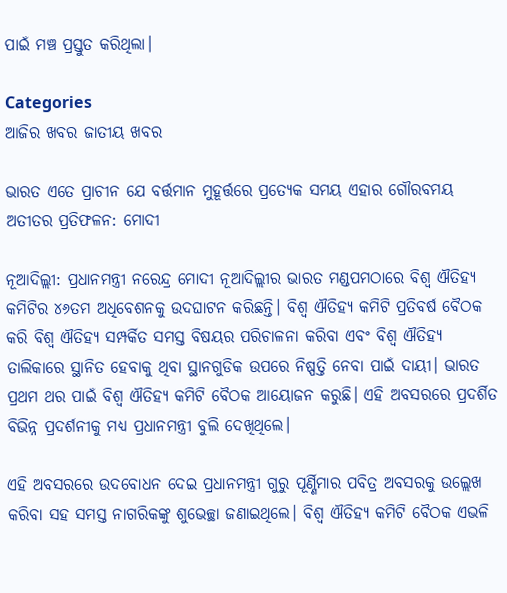ପାଇଁ ମଞ୍ଚ ପ୍ରସ୍ତୁତ କରିଥିଲା।

Categories
ଆଜିର ଖବର ଜାତୀୟ ଖବର

ଭାରତ ଏତେ ପ୍ରାଚୀନ ଯେ ବର୍ତ୍ତମାନ ମୁହୂର୍ତ୍ତରେ ପ୍ରତ୍ୟେକ ସମୟ ଏହାର ଗୌରବମୟ ଅତୀତର ପ୍ରତିଫଳନ: ମୋଦୀ

ନୂଆଦିଲ୍ଲୀ: ପ୍ରଧାନମନ୍ତ୍ରୀ ନରେନ୍ଦ୍ର ମୋଦୀ ନୂଆଦିଲ୍ଲୀର ଭାରତ ମଣ୍ଡପମଠାରେ ବିଶ୍ୱ ଐତିହ୍ୟ କମିଟିର ୪୬ତମ ଅଧିବେଶନକୁ ଉଦଘାଟନ କରିଛନ୍ତି। ବିଶ୍ୱ ଐତିହ୍ୟ କମିଟି ପ୍ରତିବର୍ଷ ବୈଠକ କରି ବିଶ୍ୱ ଐତିହ୍ୟ ସମ୍ପର୍କିତ ସମସ୍ତ ବିଷୟର ପରିଚାଳନା କରିବା ଏବଂ ବିଶ୍ୱ ଐତିହ୍ୟ ତାଲିକାରେ ସ୍ଥାନିତ ହେବାକୁ ଥିବା ସ୍ଥାନଗୁଡିକ ଉପରେ ନିଷ୍ପତ୍ତି ନେବା ପାଇଁ ଦାୟୀ। ଭାରତ ପ୍ରଥମ ଥର ପାଇଁ ବିଶ୍ୱ ଐତିହ୍ୟ କମିଟି ବୈଠକ ଆୟୋଜନ କରୁଛି। ଏହି ଅବସରରେ ପ୍ରଦର୍ଶିତ ବିଭିନ୍ନ ପ୍ରଦର୍ଶନୀକୁ ମଧ୍ୟ ପ୍ରଧାନମନ୍ତ୍ରୀ ବୁଲି ଦେଖିଥିଲେ।

ଏହି ଅବସରରେ ଉଦବୋଧନ ଦେଇ ପ୍ରଧାନମନ୍ତ୍ରୀ ଗୁରୁ ପୂର୍ଣ୍ଣିମାର ପବିତ୍ର ଅବସରକୁ ଉଲ୍ଲେଖ କରିବା ସହ ସମସ୍ତ ନାଗରିକଙ୍କୁ ଶୁଭେଚ୍ଛା ଜଣାଇଥିଲେ। ବିଶ୍ୱ ଐତିହ୍ୟ କମିଟି ବୈଠକ ଏଭଳି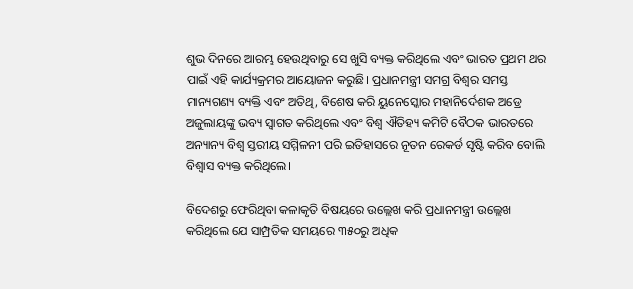ଶୁଭ ଦିନରେ ଆରମ୍ଭ ହେଉଥିବାରୁ ସେ ଖୁସି ବ୍ୟକ୍ତ କରିଥିଲେ ଏବଂ ଭାରତ ପ୍ରଥମ ଥର ପାଇଁ ଏହି କାର୍ଯ୍ୟକ୍ରମର ଆୟୋଜନ କରୁଛି। ପ୍ରଧାନମନ୍ତ୍ରୀ ସମଗ୍ର ବିଶ୍ୱର ସମସ୍ତ ମାନ୍ୟଗଣ୍ୟ ବ୍ୟକ୍ତି ଏବଂ ଅତିଥି, ବିଶେଷ କରି ୟୁନେସ୍କୋର ମହାନିର୍ଦେଶକ ଅଡ୍ରେ ଅଜୁଲାୟଙ୍କୁ ଭବ୍ୟ ସ୍ୱାଗତ କରିଥିଲେ ଏବଂ ବିଶ୍ୱ ଐତିହ୍ୟ କମିଟି ବୈଠକ ଭାରତରେ ଅନ୍ୟାନ୍ୟ ବିଶ୍ଵ ସ୍ତରୀୟ ସମ୍ମିଳନୀ ପରି ଇତିହାସରେ ନୂତନ ରେକର୍ଡ ସୃଷ୍ଟି କରିବ ବୋଲି ବିଶ୍ୱାସ ବ୍ୟକ୍ତ କରିଥିଲେ।

ବିଦେଶରୁ ଫେରିଥିବା କଳାକୃତି ବିଷୟରେ ଉଲ୍ଲେଖ କରି ପ୍ରଧାନମନ୍ତ୍ରୀ ଉଲ୍ଲେଖ କରିଥିଲେ ଯେ ସାମ୍ପ୍ରତିକ ସମୟରେ ୩୫୦ରୁ ଅଧିକ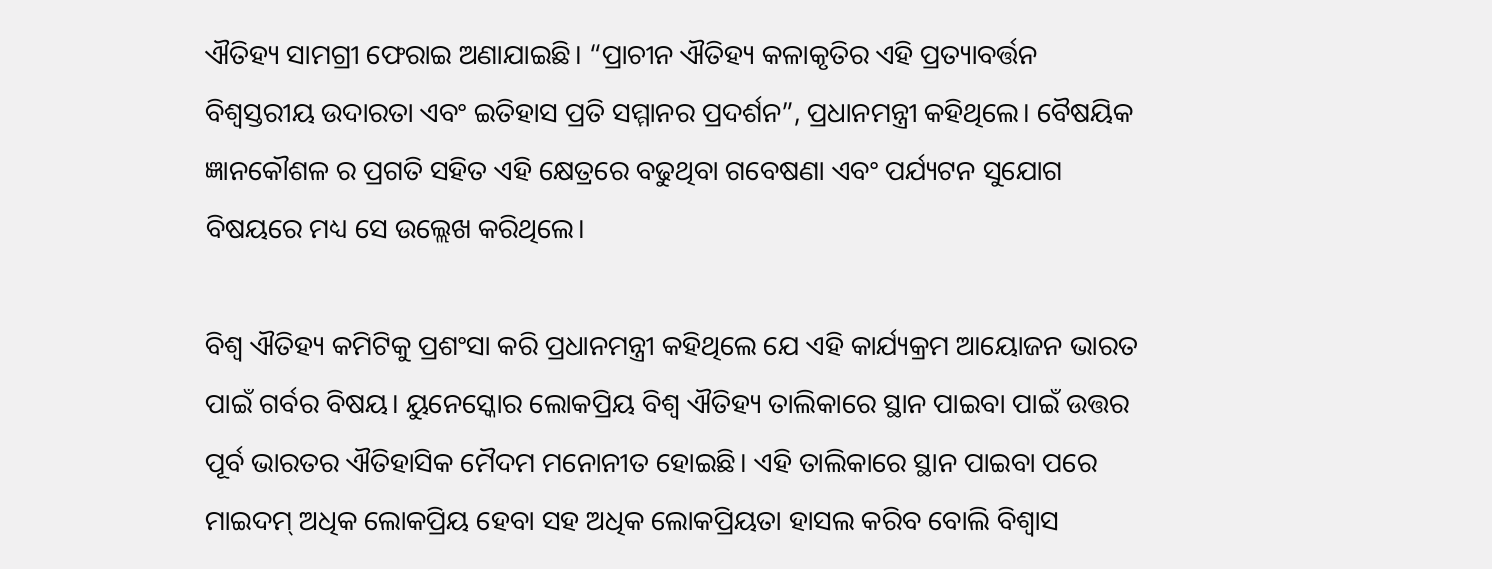ଐତିହ୍ୟ ସାମଗ୍ରୀ ଫେରାଇ ଅଣାଯାଇଛି। “ପ୍ରାଚୀନ ଐତିହ୍ୟ କଳାକୃତିର ଏହି ପ୍ରତ୍ୟାବର୍ତ୍ତନ ବିଶ୍ୱସ୍ତରୀୟ ଉଦାରତା ଏବଂ ଇତିହାସ ପ୍ରତି ସମ୍ମାନର ପ୍ରଦର୍ଶନ”, ପ୍ରଧାନମନ୍ତ୍ରୀ କହିଥିଲେ। ବୈଷୟିକ ଜ୍ଞାନକୌଶଳ ର ପ୍ରଗତି ସହିତ ଏହି କ୍ଷେତ୍ରରେ ବଢୁଥିବା ଗବେଷଣା ଏବଂ ପର୍ଯ୍ୟଟନ ସୁଯୋଗ ବିଷୟରେ ମଧ୍ୟ ସେ ଉଲ୍ଲେଖ କରିଥିଲେ।

ବିଶ୍ୱ ଐତିହ୍ୟ କମିଟିକୁ ପ୍ରଶଂସା କରି ପ୍ରଧାନମନ୍ତ୍ରୀ କହିଥିଲେ ଯେ ଏହି କାର୍ଯ୍ୟକ୍ରମ ଆୟୋଜନ ଭାରତ ପାଇଁ ଗର୍ବର ବିଷୟ। ୟୁନେସ୍କୋର ଲୋକପ୍ରିୟ ବିଶ୍ୱ ଐତିହ୍ୟ ତାଲିକାରେ ସ୍ଥାନ ପାଇବା ପାଇଁ ଉତ୍ତର ପୂର୍ବ ଭାରତର ଐତିହାସିକ ମୈଦମ ମନୋନୀତ ହୋଇଛି। ଏହି ତାଲିକାରେ ସ୍ଥାନ ପାଇବା ପରେ ମାଇଦମ୍ ଅଧିକ ଲୋକପ୍ରିୟ ହେବା ସହ ଅଧିକ ଲୋକପ୍ରିୟତା ହାସଲ କରିବ ବୋଲି ବିଶ୍ୱାସ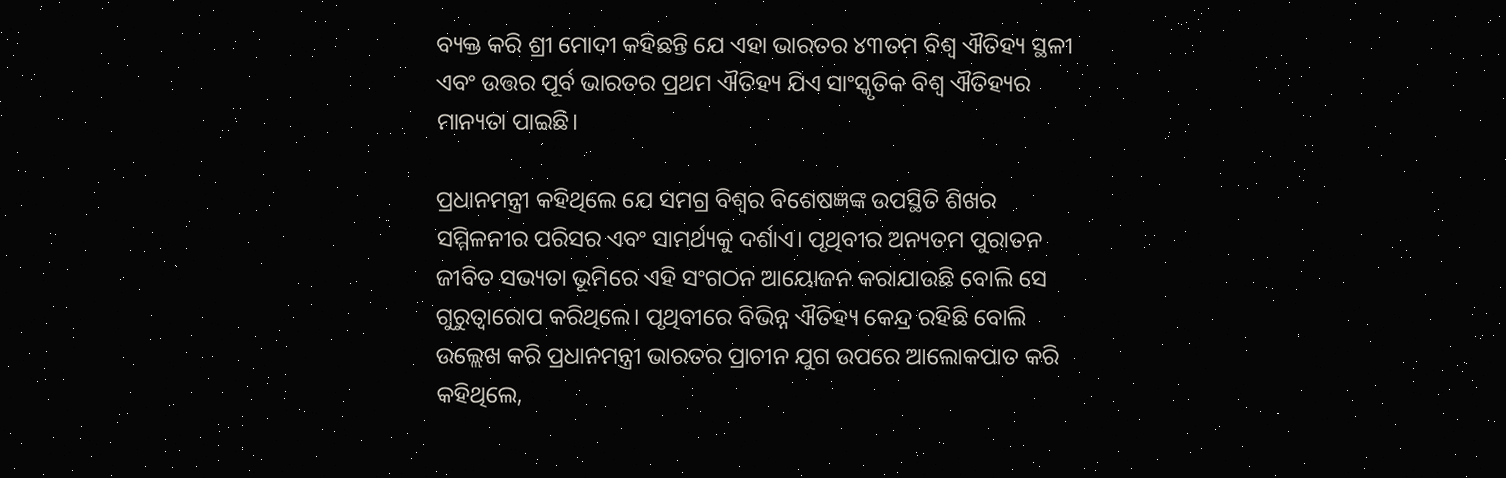ବ୍ୟକ୍ତ କରି ଶ୍ରୀ ମୋଦୀ କହିଛନ୍ତି ଯେ ଏହା ଭାରତର ୪୩ତମ ବିଶ୍ୱ ଐତିହ୍ୟ ସ୍ଥଳୀ ଏବଂ ଉତ୍ତର ପୂର୍ବ ଭାରତର ପ୍ରଥମ ଐତିହ୍ୟ ଯିଏ ସାଂସ୍କୃତିକ ବିଶ୍ୱ ଐତିହ୍ୟର ମାନ୍ୟତା ପାଇଛି।

ପ୍ରଧାନମନ୍ତ୍ରୀ କହିଥିଲେ ଯେ ସମଗ୍ର ବିଶ୍ୱର ବିଶେଷଜ୍ଞଙ୍କ ଉପସ୍ଥିତି ଶିଖର ସମ୍ମିଳନୀର ପରିସର ଏବଂ ସାମର୍ଥ୍ୟକୁ ଦର୍ଶାଏ। ପୃଥିବୀର ଅନ୍ୟତମ ପୁରାତନ ଜୀବିତ ସଭ୍ୟତା ଭୂମିରେ ଏହି ସଂଗଠନ ଆୟୋଜନ କରାଯାଉଛି ବୋଲି ସେ ଗୁରୁତ୍ୱାରୋପ କରିଥିଲେ। ପୃଥିବୀରେ ବିଭିନ୍ନ ଐତିହ୍ୟ କେନ୍ଦ୍ର ରହିଛି ବୋଲି ଉଲ୍ଲେଖ କରି ପ୍ରଧାନମନ୍ତ୍ରୀ ଭାରତର ପ୍ରାଚୀନ ଯୁଗ ଉପରେ ଆଲୋକପାତ କରି କହିଥିଲେ,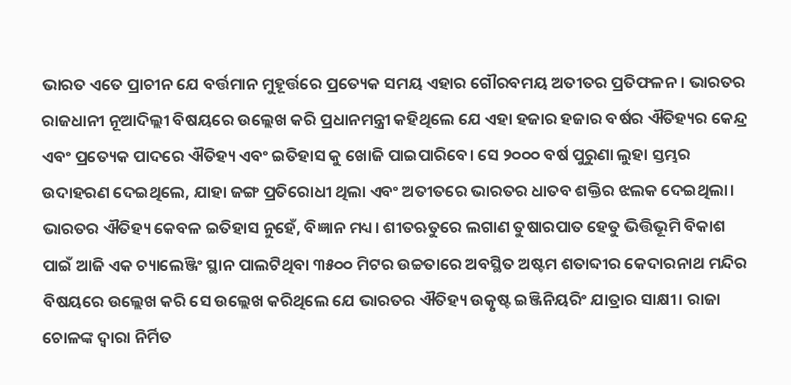ଭାରତ ଏତେ ପ୍ରାଚୀନ ଯେ ବର୍ତ୍ତମାନ ମୁହୂର୍ତ୍ତରେ ପ୍ରତ୍ୟେକ ସମୟ ଏହାର ଗୌରବମୟ ଅତୀତର ପ୍ରତିଫଳନ। ଭାରତର ରାଜଧାନୀ ନୂଆଦିଲ୍ଲୀ ବିଷୟରେ ଉଲ୍ଲେଖ କରି ପ୍ରଧାନମନ୍ତ୍ରୀ କହିଥିଲେ ଯେ ଏହା ହଜାର ହଜାର ବର୍ଷର ଐତିହ୍ୟର କେନ୍ଦ୍ର ଏବଂ ପ୍ରତ୍ୟେକ ପାଦରେ ଐତିହ୍ୟ ଏବଂ ଇତିହାସ କୁ ଖୋଜି ପାଇପାରିବେ। ସେ ୨୦୦୦ ବର୍ଷ ପୁରୁଣା ଲୁହା ସ୍ତମ୍ଭର ଉଦାହରଣ ଦେଇଥିଲେ, ଯାହା ଜଙ୍ଗ ପ୍ରତିରୋଧୀ ଥିଲା ଏବଂ ଅତୀତରେ ଭାରତର ଧାତବ ଶକ୍ତିର ଝଲକ ଦେଇଥିଲା। ଭାରତର ଐତିହ୍ୟ କେବଳ ଇତିହାସ ନୁହେଁ, ବିଜ୍ଞାନ ମଧ୍ୟ। ଶୀତଋତୁରେ ଲଗାଣ ତୁଷାରପାତ ହେତୁ ଭିତ୍ତିଭୂମି ବିକାଶ ପାଇଁ ଆଜି ଏକ ଚ୍ୟାଲେଞ୍ଜିଂ ସ୍ଥାନ ପାଲଟିଥିବା ୩୫୦୦ ମିଟର ଉଚ୍ଚତାରେ ଅବସ୍ଥିତ ଅଷ୍ଟମ ଶତାବ୍ଦୀର କେଦାରନାଥ ମନ୍ଦିର ବିଷୟରେ ଉଲ୍ଲେଖ କରି ସେ ଉଲ୍ଲେଖ କରିଥିଲେ ଯେ ଭାରତର ଐତିହ୍ୟ ଉତ୍କୃଷ୍ଟ ଇଞ୍ଜିନିୟରିଂ ଯାତ୍ରାର ସାକ୍ଷୀ। ରାଜା ଚୋଳଙ୍କ ଦ୍ୱାରା ନିର୍ମିତ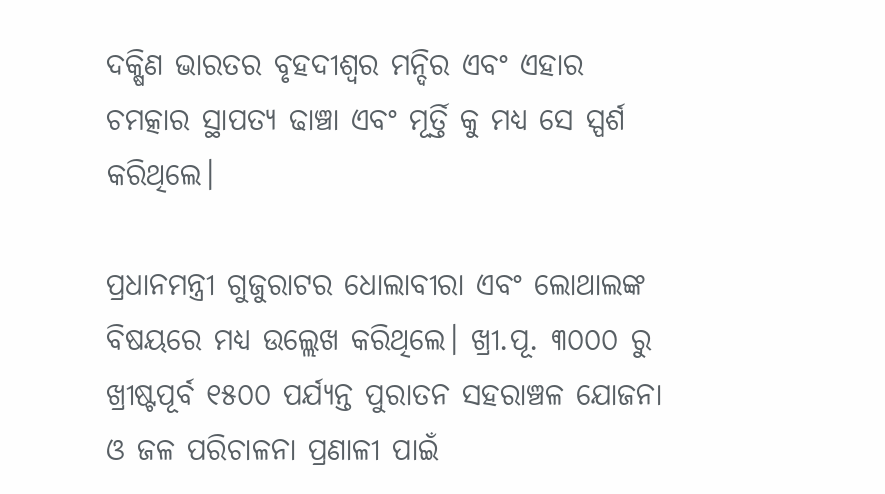ଦକ୍ଷିଣ ଭାରତର ବୃହଦୀଶ୍ୱର ମନ୍ଦିର ଏବଂ ଏହାର ଚମତ୍କାର ସ୍ଥାପତ୍ୟ ଢାଞ୍ଚା ଏବଂ ମୂର୍ତ୍ତି କୁ ମଧ୍ୟ ସେ ସ୍ପର୍ଶ କରିଥିଲେ।

ପ୍ରଧାନମନ୍ତ୍ରୀ ଗୁଜୁରାଟର ଧୋଲାବୀରା ଏବଂ ଲୋଥାଲଙ୍କ ବିଷୟରେ ମଧ୍ୟ ଉଲ୍ଲେଖ କରିଥିଲେ। ଖ୍ରୀ.ପୂ. ୩୦୦୦ ରୁ ଖ୍ରୀଷ୍ଟପୂର୍ବ ୧୫୦୦ ପର୍ଯ୍ୟନ୍ତ ପୁରାତନ ସହରାଞ୍ଚଳ ଯୋଜନା ଓ ଜଳ ପରିଚାଳନା ପ୍ରଣାଳୀ ପାଇଁ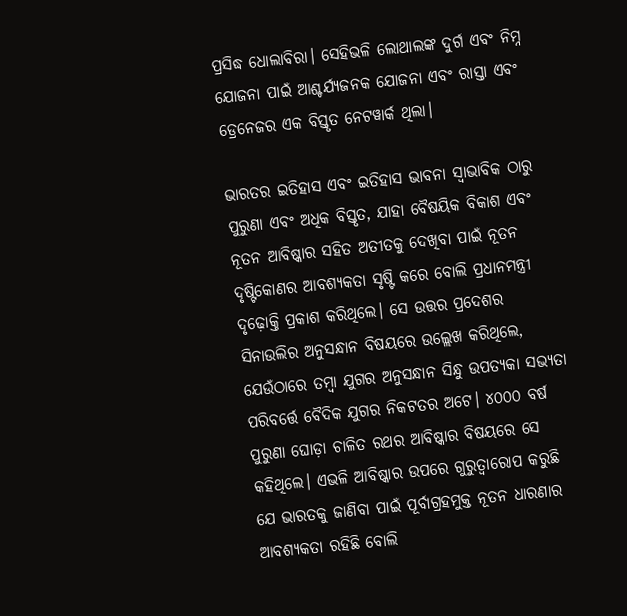ପ୍ରସିଦ୍ଧ ଧୋଲାବିରା। ସେହିଭଳି ଲୋଥାଲଙ୍କ ଦୁର୍ଗ ଏବଂ ନିମ୍ନ ଯୋଜନା ପାଇଁ ଆଶ୍ଚର୍ଯ୍ୟଜନକ ଯୋଜନା ଏବଂ ରାସ୍ତା ଏବଂ ଡ୍ରେନେଜର ଏକ ବିସ୍ତୃତ ନେଟୱାର୍କ ଥିଲା।

ଭାରତର ଇତିହାସ ଏବଂ ଇତିହାସ ଭାବନା ସ୍ୱାଭାବିକ ଠାରୁ ପୁରୁଣା ଏବଂ ଅଧିକ ବିସ୍ତୃତ, ଯାହା ବୈଷୟିକ ବିକାଶ ଏବଂ ନୂତନ ଆବିଷ୍କାର ସହିତ ଅତୀତକୁ ଦେଖିବା ପାଇଁ ନୂତନ ଦୃଷ୍ଟିକୋଣର ଆବଶ୍ୟକତା ସୃଷ୍ଟି କରେ ବୋଲି ପ୍ରଧାନମନ୍ତ୍ରୀ ଦୃଢ଼ୋକ୍ତି ପ୍ରକାଶ କରିଥିଲେ। ସେ ଉତ୍ତର ପ୍ରଦେଶର ସିନାଉଲିର ଅନୁସନ୍ଧାନ ବିଷୟରେ ଉଲ୍ଲେଖ କରିଥିଲେ, ଯେଉଁଠାରେ ତମ୍ବା ଯୁଗର ଅନୁସନ୍ଧାନ ସିନ୍ଧୁ ଉପତ୍ୟକା ସଭ୍ୟତା ପରିବର୍ତ୍ତେ ବୈଦିକ ଯୁଗର ନିକଟତର ଅଟେ। ୪୦୦୦ ବର୍ଷ ପୁରୁଣା ଘୋଡ଼ା ଚାଳିତ ରଥର ଆବିଷ୍କାର ବିଷୟରେ ସେ କହିଥିଲେ। ଏଭଳି ଆବିଷ୍କାର ଉପରେ ଗୁରୁତ୍ୱାରୋପ କରୁଛି ଯେ ଭାରତକୁ ଜାଣିବା ପାଇଁ ପୂର୍ବାଗ୍ରହମୁକ୍ତ ନୂତନ ଧାରଣାର ଆବଶ୍ୟକତା ରହିଛି ବୋଲି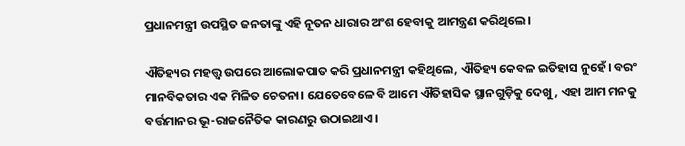ପ୍ରଧାନମନ୍ତ୍ରୀ ଉପସ୍ଥିତ ଜନତାଙ୍କୁ ଏହି ନୂତନ ଧାରାର ଅଂଶ ହେବାକୁ ଆମନ୍ତ୍ରଣ କରିଥିଲେ।

ଐତିହ୍ୟର ମହତ୍ତ୍ୱ ଉପରେ ଆଲୋକପାତ କରି ପ୍ରଧାନମନ୍ତ୍ରୀ କହିଥିଲେ, ଐତିହ୍ୟ କେବଳ ଇତିହାସ ନୁହେଁ। ବରଂ ମାନବିକତାର ଏକ ମିଳିତ ଚେତନା। ଯେତେବେଳେ ବି ଆମେ ଐତିହାସିକ ସ୍ଥାନଗୁଡ଼ିକୁ ଦେଖୁ, ଏହା ଆମ ମନକୁ ବର୍ତ୍ତମାନର ଭୂ-ରାଜନୈତିକ କାରଣରୁ ଉଠାଇଥାଏ।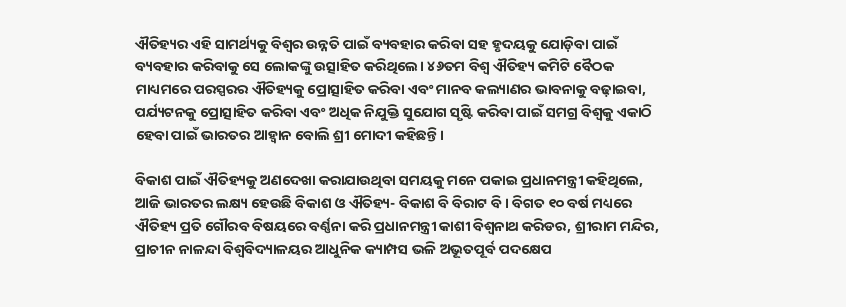ଐତିହ୍ୟର ଏହି ସାମର୍ଥ୍ୟକୁ ବିଶ୍ୱର ଉନ୍ନତି ପାଇଁ ବ୍ୟବହାର କରିବା ସହ ହୃଦୟକୁ ଯୋଡ଼ିବା ପାଇଁ ବ୍ୟବହାର କରିବାକୁ ସେ ଲୋକଙ୍କୁ ଉତ୍ସାହିତ କରିଥିଲେ। ୪୬ତମ ବିଶ୍ୱ ଐତିହ୍ୟ କମିଟି ବୈଠକ ମାଧ୍ୟମରେ ପରସ୍ପରର ଐତିହ୍ୟକୁ ପ୍ରୋତ୍ସାହିତ କରିବା ଏବଂ ମାନବ କଲ୍ୟାଣର ଭାବନାକୁ ବଢ଼ାଇବା, ପର୍ଯ୍ୟଟନକୁ ପ୍ରୋତ୍ସାହିତ କରିବା ଏବଂ ଅଧିକ ନିଯୁକ୍ତି ସୁଯୋଗ ସୃଷ୍ଟି କରିବା ପାଇଁ ସମଗ୍ର ବିଶ୍ୱକୁ ଏକାଠି ହେବା ପାଇଁ ଭାରତର ଆହ୍ୱାନ ବୋଲି ଶ୍ରୀ ମୋଦୀ କହିଛନ୍ତି।

ବିକାଶ ପାଇଁ ଐତିହ୍ୟକୁ ଅଣଦେଖା କରାଯାଉଥିବା ସମୟକୁ ମନେ ପକାଇ ପ୍ରଧାନମନ୍ତ୍ରୀ କହିଥିଲେ, ଆଜି ଭାରତର ଲକ୍ଷ୍ୟ ହେଉଛି ବିକାଶ ଓ ଐତିହ୍ୟ- ବିକାଶ ବି ବିରାଟ ବି। ବିଗତ ୧୦ ବର୍ଷ ମଧ୍ୟରେ ଐତିହ୍ୟ ପ୍ରତି ଗୌରବ ବିଷୟରେ ବର୍ଣ୍ଣନା କରି ପ୍ରଧାନମନ୍ତ୍ରୀ କାଶୀ ବିଶ୍ୱନାଥ କରିଡର, ଶ୍ରୀରାମ ମନ୍ଦିର, ପ୍ରାଚୀନ ନାଳନ୍ଦା ବିଶ୍ୱବିଦ୍ୟାଳୟର ଆଧୁନିକ କ୍ୟାମ୍ପସ ଭଳି ଅଭୂତପୂର୍ବ ପଦକ୍ଷେପ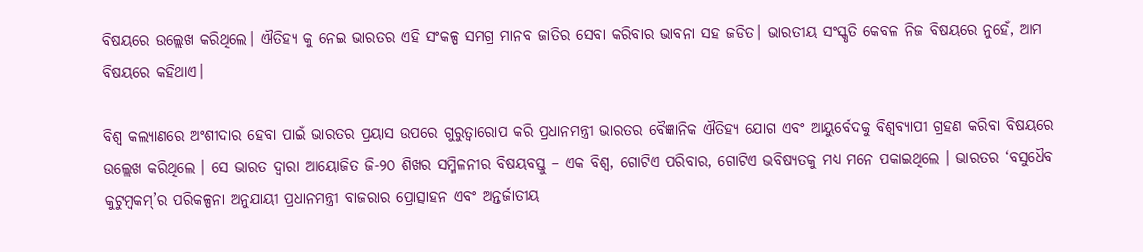ବିଷୟରେ ଉଲ୍ଲେଖ କରିଥିଲେ। ଐତିହ୍ୟ କୁ ନେଇ ଭାରତର ଏହି ସଂକଳ୍ପ ସମଗ୍ର ମାନବ ଜାତିର ସେବା କରିବାର ଭାବନା ସହ ଜଡିତ। ଭାରତୀୟ ସଂସ୍କୃତି କେବଳ ନିଜ ବିଷୟରେ ନୁହେଁ, ଆମ ବିଷୟରେ କହିଥାଏ।

ବିଶ୍ୱ କଲ୍ୟାଣରେ ଅଂଶୀଦାର ହେବା ପାଇଁ ଭାରତର ପ୍ରୟାସ ଉପରେ ଗୁରୁତ୍ୱାରୋପ କରି ପ୍ରଧାନମନ୍ତ୍ରୀ ଭାରତର ବୈଜ୍ଞାନିକ ଐତିହ୍ୟ ଯୋଗ ଏବଂ ଆୟୁର୍ବେଦକୁ ବିଶ୍ୱବ୍ୟାପୀ ଗ୍ରହଣ କରିବା ବିଷୟରେ ଉଲ୍ଲେଖ କରିଥିଲେ । ସେ ଭାରତ ଦ୍ୱାରା ଆୟୋଜିତ ଜି-୨୦ ଶିଖର ସମ୍ମିଳନୀର ବିଷୟବସ୍ତୁ – ଏକ ବିଶ୍ୱ, ଗୋଟିଏ ପରିବାର, ଗୋଟିଏ ଭବିଷ୍ୟତକୁ ମଧ୍ୟ ମନେ ପକାଇଥିଲେ । ଭାରତର ‘ବସୁଧୈବ କୁଟୁମ୍ବକମ୍’ର ପରିକଳ୍ପନା ଅନୁଯାୟୀ ପ୍ରଧାନମନ୍ତ୍ରୀ ବାଜରାର ପ୍ରୋତ୍ସାହନ ଏବଂ ଅନ୍ତର୍ଜାତୀୟ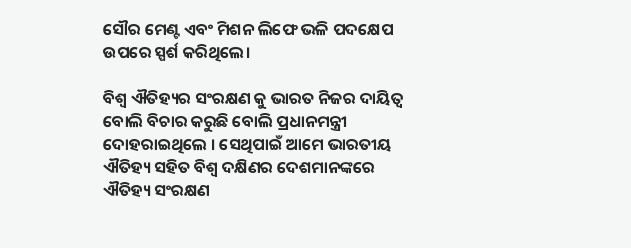ସୌର ମେଣ୍ଟ ଏବଂ ମିଶନ ଲିଫେ ଭଳି ପଦକ୍ଷେପ ଉପରେ ସ୍ପର୍ଶ କରିଥିଲେ।

ବିଶ୍ୱ ଐତିହ୍ୟର ସଂରକ୍ଷଣ କୁ ଭାରତ ନିଜର ଦାୟିତ୍ୱ ବୋଲି ବିଚାର କରୁଛି ବୋଲି ପ୍ରଧାନମନ୍ତ୍ରୀ ଦୋହରାଇଥିଲେ । ସେଥିପାଇଁ ଆମେ ଭାରତୀୟ ଐତିହ୍ୟ ସହିତ ବିଶ୍ୱ ଦକ୍ଷିଣର ଦେଶମାନଙ୍କରେ ଐତିହ୍ୟ ସଂରକ୍ଷଣ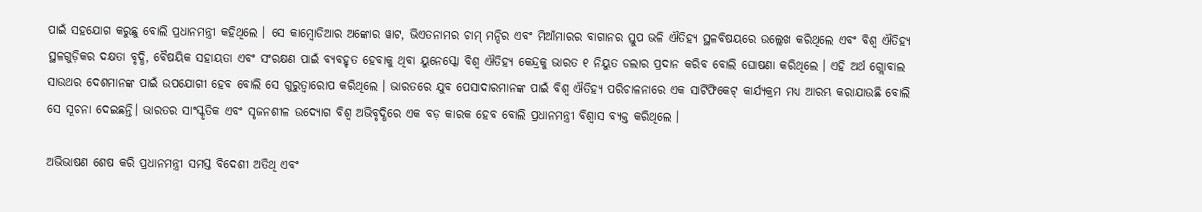ପାଇଁ ସହଯୋଗ କରୁଛୁ ବୋଲି ପ୍ରଧାନମନ୍ତ୍ରୀ କହିଥିଲେ । ସେ କାମ୍ବୋଡିଆର ଅଙ୍କୋର ୱାଟ, ଭିଏତନାମର ଚାମ୍ ମନ୍ଦିର ଏବଂ ମିଆଁମାରର ବାଗାନର ସ୍ତୁପ ଭଳି ଐତିହ୍ୟ ସ୍ଥଳବିଷୟରେ ଉଲ୍ଲେଖ କରିଥିଲେ ଏବଂ ବିଶ୍ୱ ଐତିହ୍ୟ ସ୍ଥଳଗୁଡ଼ିକର ଦକ୍ଷତା ବୃଦ୍ଧି, ବୈଷୟିକ ସହାୟତା ଏବଂ ସଂରକ୍ଷଣ ପାଇଁ ବ୍ୟବହୃତ ହେବାକୁ ଥିବା ୟୁନେସ୍କୋ ବିଶ୍ୱ ଐତିହ୍ୟ କେନ୍ଦ୍ରକୁ ଭାରତ ୧ ନିୟୁତ ଡଲାର ପ୍ରଦାନ କରିବ ବୋଲି ଘୋଷଣା କରିଥିଲେ । ଏହି ଅର୍ଥ ଗ୍ଲୋବାଲ ସାଉଥର ଦେଶମାନଙ୍କ ପାଇଁ ଉପଯୋଗୀ ହେବ ବୋଲି ସେ ଗୁରୁତ୍ୱାରୋପ କରିଥିଲେ । ଭାରତରେ ଯୁବ ପେସାଦାରମାନଙ୍କ ପାଇଁ ବିଶ୍ୱ ଐତିହ୍ୟ ପରିଚାଳନାରେ ଏକ ସାର୍ଟିଫିକେଟ୍ କାର୍ଯ୍ୟକ୍ରମ ମଧ୍ୟ ଆରମ୍ଭ କରାଯାଉଛି ବୋଲି ସେ ସୂଚନା ଦେଇଛନ୍ତି। ଭାରତର ସାଂସ୍କୃତିକ ଏବଂ ସୃଜନଶୀଳ ଉଦ୍ୟୋଗ ବିଶ୍ୱ ଅଭିବୃଦ୍ଧିରେ ଏକ ବଡ଼ କାରକ ହେବ ବୋଲି ପ୍ରଧାନମନ୍ତ୍ରୀ ବିଶ୍ୱାସ ବ୍ୟକ୍ତ କରିଥିଲେ ।

ଅଭିଭାଷଣ ଶେଷ କରି ପ୍ରଧାନମନ୍ତ୍ରୀ ସମସ୍ତ ବିଦେଶୀ ଅତିଥି ଏବଂ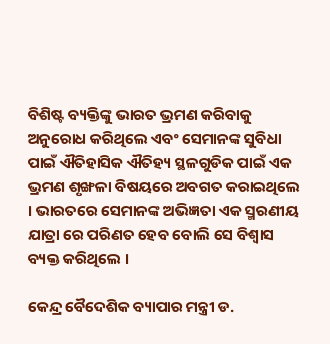ବିଶିଷ୍ଟ ବ୍ୟକ୍ତିଙ୍କୁ ଭାରତ ଭ୍ରମଣ କରିବାକୁ ଅନୁରୋଧ କରିଥିଲେ ଏବଂ ସେମାନଙ୍କ ସୁବିଧା ପାଇଁ ଐତିହାସିକ ଐତିହ୍ୟ ସ୍ଥଳଗୁଡିକ ପାଇଁ ଏକ ଭ୍ରମଣ ଶୃଙ୍ଖଳା ବିଷୟରେ ଅବଗତ କରାଇଥିଲେ । ଭାରତରେ ସେମାନଙ୍କ ଅଭିଜ୍ଞତା ଏକ ସ୍ମରଣୀୟ ଯାତ୍ରା ରେ ପରିଣତ ହେବ ବୋଲି ସେ ବିଶ୍ୱାସ ବ୍ୟକ୍ତ କରିଥିଲେ ।

କେନ୍ଦ୍ର ବୈଦେଶିକ ବ୍ୟାପାର ମନ୍ତ୍ରୀ ଡ.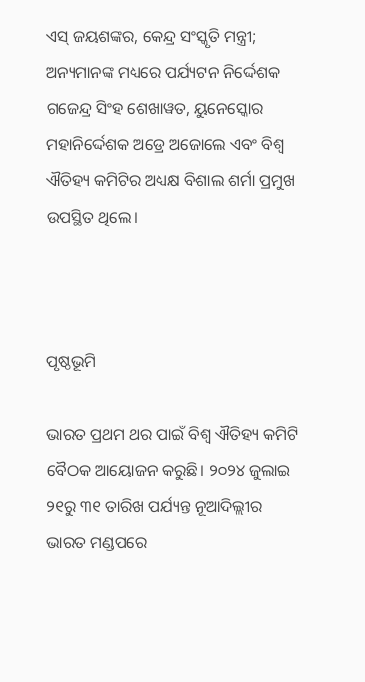ଏସ୍ ଜୟଶଙ୍କର, କେନ୍ଦ୍ର ସଂସ୍କୃତି ମନ୍ତ୍ରୀ; ଅନ୍ୟମାନଙ୍କ ମଧ୍ୟରେ ପର୍ଯ୍ୟଟନ ନିର୍ଦ୍ଦେଶକ ଗଜେନ୍ଦ୍ର ସିଂହ ଶେଖାୱତ, ୟୁନେସ୍କୋର ମହାନିର୍ଦ୍ଦେଶକ ଅଡ୍ରେ ଅଜୋଲେ ଏବଂ ବିଶ୍ୱ ଐତିହ୍ୟ କମିଟିର ଅଧ୍ୟକ୍ଷ ବିଶାଲ ଶର୍ମା ପ୍ରମୁଖ ଉପସ୍ଥିତ ଥିଲେ।



ପୃଷ୍ଠଭୂମି

ଭାରତ ପ୍ରଥମ ଥର ପାଇଁ ବିଶ୍ୱ ଐତିହ୍ୟ କମିଟି ବୈଠକ ଆୟୋଜନ କରୁଛି। ୨୦୨୪ ଜୁଲାଇ ୨୧ରୁ ୩୧ ତାରିଖ ପର୍ଯ୍ୟନ୍ତ ନୂଆଦିଲ୍ଲୀର ଭାରତ ମଣ୍ଡପରେ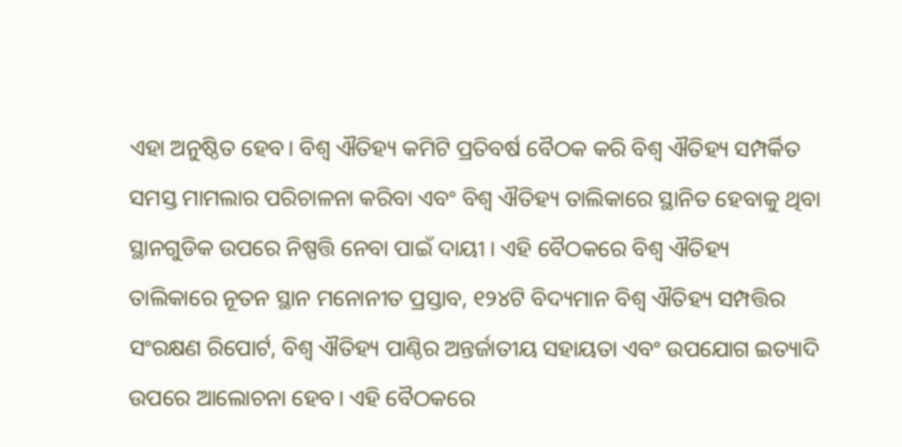ଏହା ଅନୁଷ୍ଠିତ ହେବ। ବିଶ୍ୱ ଐତିହ୍ୟ କମିଟି ପ୍ରତିବର୍ଷ ବୈଠକ କରି ବିଶ୍ୱ ଐତିହ୍ୟ ସମ୍ପର୍କିତ ସମସ୍ତ ମାମଲାର ପରିଚାଳନା କରିବା ଏବଂ ବିଶ୍ୱ ଐତିହ୍ୟ ତାଲିକାରେ ସ୍ଥାନିତ ହେବାକୁ ଥିବା ସ୍ଥାନଗୁଡିକ ଉପରେ ନିଷ୍ପତ୍ତି ନେବା ପାଇଁ ଦାୟୀ । ଏହି ବୈଠକରେ ବିଶ୍ୱ ଐତିହ୍ୟ ତାଲିକାରେ ନୂତନ ସ୍ଥାନ ମନୋନୀତ ପ୍ରସ୍ତାବ, ୧୨୪ଟି ବିଦ୍ୟମାନ ବିଶ୍ୱ ଐତିହ୍ୟ ସମ୍ପତ୍ତିର ସଂରକ୍ଷଣ ରିପୋର୍ଟ, ବିଶ୍ୱ ଐତିହ୍ୟ ପାଣ୍ଠିର ଅନ୍ତର୍ଜାତୀୟ ସହାୟତା ଏବଂ ଉପଯୋଗ ଇତ୍ୟାଦି ଉପରେ ଆଲୋଚନା ହେବ। ଏହି ବୈଠକରେ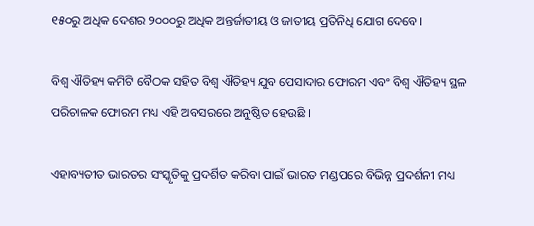୧୫୦ରୁ ଅଧିକ ଦେଶର ୨୦୦୦ରୁ ଅଧିକ ଅନ୍ତର୍ଜାତୀୟ ଓ ଜାତୀୟ ପ୍ରତିନିଧି ଯୋଗ ଦେବେ।

ବିଶ୍ୱ ଐତିହ୍ୟ କମିଟି ବୈଠକ ସହିତ ବିଶ୍ୱ ଐତିହ୍ୟ ଯୁବ ପେସାଦାର ଫୋରମ ଏବଂ ବିଶ୍ୱ ଐତିହ୍ୟ ସ୍ଥଳ ପରିଚାଳକ ଫୋରମ ମଧ୍ୟ ଏହି ଅବସରରେ ଅନୁଷ୍ଠିତ ହେଉଛି ।

ଏହାବ୍ୟତୀତ ଭାରତର ସଂସ୍କୃତିକୁ ପ୍ରଦର୍ଶିତ କରିବା ପାଇଁ ଭାରତ ମଣ୍ଡପରେ ବିଭିନ୍ନ ପ୍ରଦର୍ଶନୀ ମଧ୍ୟ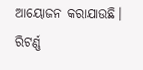ଆୟୋଜନ କରାଯାଉଛି। ରିଟର୍ଣ୍ଣ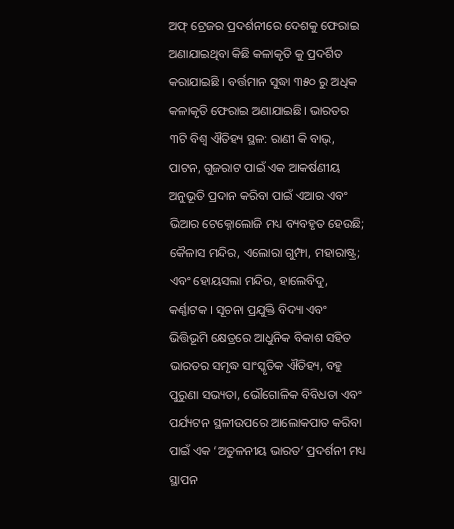ଅଫ୍ ଟ୍ରେଜର ପ୍ରଦର୍ଶନୀରେ ଦେଶକୁ ଫେରାଇ ଅଣାଯାଇଥିବା କିଛି କଳାକୃତି କୁ ପ୍ରଦର୍ଶିତ କରାଯାଇଛି । ବର୍ତ୍ତମାନ ସୁଦ୍ଧା ୩୫୦ ରୁ ଅଧିକ କଳାକୃତି ଫେରାଇ ଅଣାଯାଇଛି। ଭାରତର ୩ଟି ବିଶ୍ୱ ଐତିହ୍ୟ ସ୍ଥଳ: ରାଣୀ କି ବାଭ୍, ପାଟନ, ଗୁଜରାଟ ପାଇଁ ଏକ ଆକର୍ଷଣୀୟ ଅନୁଭୂତି ପ୍ରଦାନ କରିବା ପାଇଁ ଏଆର ଏବଂ ଭିଆର ଟେକ୍ନୋଲୋଜି ମଧ୍ୟ ବ୍ୟବହୃତ ହେଉଛି; କୈଳାସ ମନ୍ଦିର, ଏଲୋରା ଗୁମ୍ଫା, ମହାରାଷ୍ଟ୍ର; ଏବଂ ହୋୟସଲା ମନ୍ଦିର, ହାଲେବିଦୁ, କର୍ଣ୍ଣାଟକ । ସୂଚନା ପ୍ରଯୁକ୍ତି ବିଦ୍ୟା ଏବଂ ଭିତ୍ତିଭୂମି କ୍ଷେତ୍ରରେ ଆଧୁନିକ ବିକାଶ ସହିତ ଭାରତର ସମୃଦ୍ଧ ସାଂସ୍କୃତିକ ଐତିହ୍ୟ, ବହୁ ପୁରୁଣା ସଭ୍ୟତା, ଭୌଗୋଳିକ ବିବିଧତା ଏବଂ ପର୍ଯ୍ୟଟନ ସ୍ଥଳୀଉପରେ ଆଲୋକପାତ କରିବା ପାଇଁ ଏକ ‘ଅତୁଳନୀୟ ଭାରତ’ ପ୍ରଦର୍ଶନୀ ମଧ୍ୟ ସ୍ଥାପନ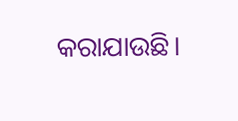କରାଯାଉଛି।